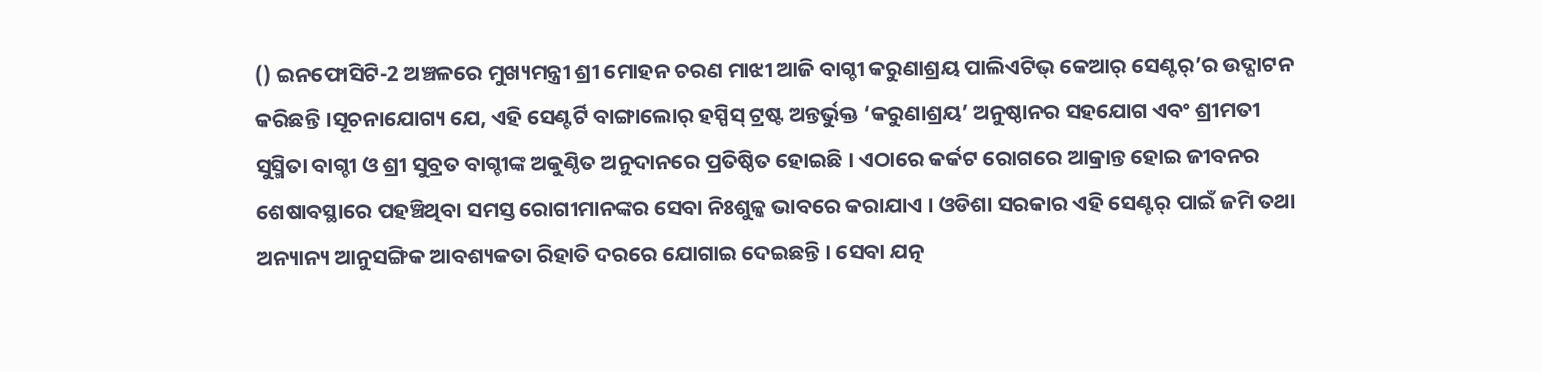() ଇନଫୋସିଟି-2 ଅଞ୍ଚଳରେ ମୁଖ୍ୟମନ୍ତ୍ରୀ ଶ୍ରୀ ମୋହନ ଚରଣ ମାଝୀ ଆଜି ବାଗ୍ଚୀ କରୁଣାଶ୍ରୟ ପାଲିଏଟିଭ୍ କେଆର୍ ସେଣ୍ଟର୍’ର ଉଦ୍ଘାଟନ କରିଛନ୍ତି ।ସୂଚନାଯୋଗ୍ୟ ଯେ, ଏହି ସେଣ୍ଟର୍ଟି ବାଙ୍ଗାଲୋର୍ ହସ୍ପିସ୍ ଟ୍ରଷ୍ଟ ଅନ୍ତର୍ଭୁକ୍ତ ‘କରୁଣାଶ୍ରୟ’ ଅନୁଷ୍ଠାନର ସହଯୋଗ ଏବଂ ଶ୍ରୀମତୀ ସୁସ୍ମିତା ବାଗ୍ଚୀ ଓ ଶ୍ରୀ ସୁବ୍ରତ ବାଗ୍ଚୀଙ୍କ ଅକୁଣ୍ଠିତ ଅନୁଦାନରେ ପ୍ରତିଷ୍ଠିତ ହୋଇଛି । ଏଠାରେ କର୍କଟ ରୋଗରେ ଆକ୍ରାନ୍ତ ହୋଇ ଜୀବନର ଶେଷାବସ୍ଥାରେ ପହଞ୍ଚିଥିବା ସମସ୍ତ ରୋଗୀମାନଙ୍କର ସେବା ନିଃଶୁଳ୍କ ଭାବରେ କରାଯାଏ । ଓଡିଶା ସରକାର ଏହି ସେଣ୍ଟର୍ ପାଇଁ ଜମି ତଥା ଅନ୍ୟାନ୍ୟ ଆନୁସଙ୍ଗିକ ଆବଶ୍ୟକତା ରିହାତି ଦରରେ ଯୋଗାଇ ଦେଇଛନ୍ତି । ସେବା ଯତ୍ନ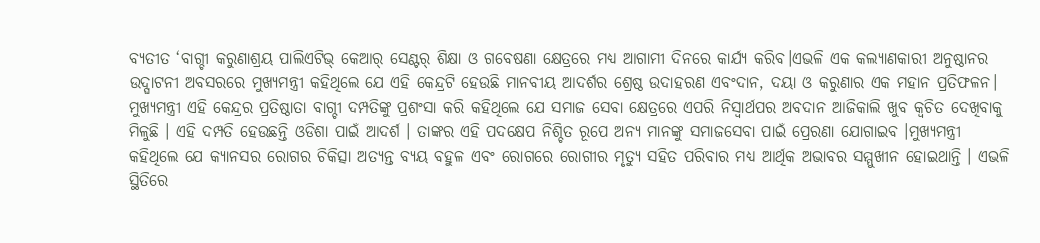ବ୍ୟତୀତ ‘ବାଗ୍ଚୀ କରୁଣାଶ୍ରୟ ପାଲିଏଟିଭ୍ କେଆର୍ ସେଣ୍ଟର୍ ଶିକ୍ଷା ଓ ଗବେଷଣା କ୍ଷେତ୍ରରେ ମଧ୍ୟ ଆଗାମୀ ଦିନରେ କାର୍ଯ୍ୟ କରିବ।ଏଭଳି ଏକ କଲ୍ୟାଣକାରୀ ଅନୁଷ୍ଠାନର ଉଦ୍ଘାଟନୀ ଅବସରରେ ମୁଖ୍ୟମନ୍ତ୍ରୀ କହିଥିଲେ ଯେ ଏହି କେନ୍ଦ୍ରଟି ହେଉଛି ମାନବୀୟ ଆଦର୍ଶର ଶ୍ରେଷ୍ଠ ଉଦାହରଣ ଏବଂଦାନ, ଦୟା ଓ କରୁଣାର ଏକ ମହାନ ପ୍ରତିଫଳନ। ମୁଖ୍ୟମନ୍ତ୍ରୀ ଏହି କେନ୍ଦ୍ରର ପ୍ରତିଷ୍ଠାତା ବାଗ୍ଚୀ ଦମ୍ପତିଙ୍କୁ ପ୍ରଶଂସା କରି କହିଥିଲେ ଯେ ସମାଜ ସେବା କ୍ଷେତ୍ରରେ ଏପରି ନିସ୍ୱାର୍ଥପର ଅବଦାନ ଆଜିକାଲି ଖୁବ କ୍ୱଚିତ ଦେଖିବାକୁ ମିଳୁଛି । ଏହି ଦମ୍ପତି ହେଉଛନ୍ତି ଓଡିଶା ପାଇଁ ଆଦର୍ଶ । ତାଙ୍କର ଏହି ପଦକ୍ଷେପ ନିଶ୍ଚିତ ରୂପେ ଅନ୍ୟ ମାନଙ୍କୁ ସମାଜସେବା ପାଇଁ ପ୍ରେରଣା ଯୋଗାଇବ ।ମୁଖ୍ୟମନ୍ତ୍ରୀ କହିଥିଲେ ଯେ କ୍ୟାନସର ରୋଗର ଚିକିତ୍ସା ଅତ୍ୟନ୍ତ ବ୍ୟୟ ବହୁଳ ଏବଂ ରୋଗରେ ରୋଗୀର ମୃତ୍ୟୁ ସହିତ ପରିବାର ମଧ୍ୟ ଆର୍ଥିକ ଅଭାବର ସମ୍ମୁଖୀନ ହୋଇଥାନ୍ତି । ଏଭଳି ସ୍ଥିତିରେ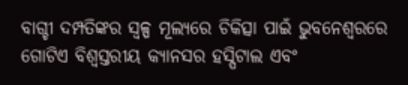ବାଗ୍ଚୀ ଦମ୍ପତିଙ୍କର ସ୍ୱଳ୍ପ ମୂଲ୍ୟରେ ଚିକିତ୍ସା ପାଇଁ ଭୁବନେଶ୍ୱରରେ ଗୋଟିଏ ବିଶ୍ୱସ୍ତରୀୟ କ୍ୟାନସର ହସ୍ପିଟାଲ ଏବଂ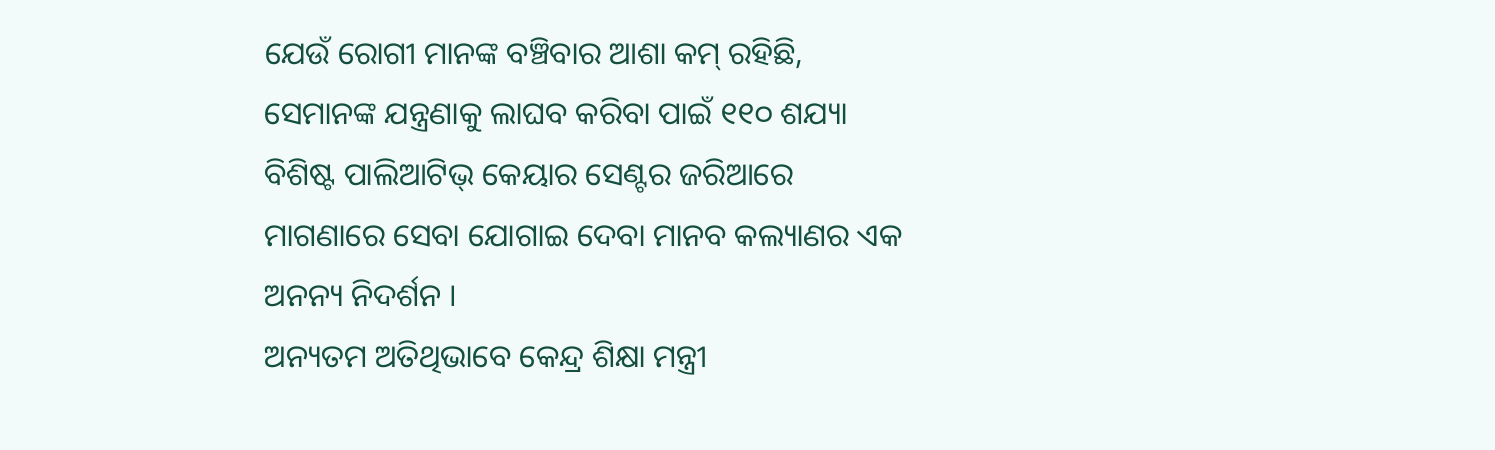ଯେଉଁ ରୋଗୀ ମାନଙ୍କ ବଞ୍ଚିବାର ଆଶା କମ୍ ରହିଛି, ସେମାନଙ୍କ ଯନ୍ତ୍ରଣାକୁ ଲାଘବ କରିବା ପାଇଁ ୧୧୦ ଶଯ୍ୟା ବିଶିଷ୍ଟ ପାଲିଆଟିଭ୍ କେୟାର ସେଣ୍ଟର ଜରିଆରେ ମାଗଣାରେ ସେବା ଯୋଗାଇ ଦେବା ମାନବ କଲ୍ୟାଣର ଏକ ଅନନ୍ୟ ନିଦର୍ଶନ ।
ଅନ୍ୟତମ ଅତିଥିଭାବେ କେନ୍ଦ୍ର ଶିକ୍ଷା ମନ୍ତ୍ରୀ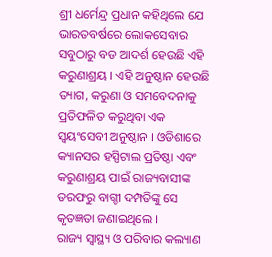ଶ୍ରୀ ଧର୍ମେନ୍ଦ୍ର ପ୍ରଧାନ କହିଥିଲେ ଯେ ଭାରତବର୍ଷରେ ଲୋକସେବାର ସବୁଠାରୁ ବଡ ଆଦର୍ଶ ହେଉଛି ଏହି କରୁଣାଶ୍ରୟ । ଏହି ଅନୁଷ୍ଠାନ ହେଉଛି ତ୍ୟାଗ, କରୁଣା ଓ ସମବେଦନାକୁ ପ୍ରତିଫଳିତ କରୁଥିବା ଏକ ସ୍ୱୟଂସେବୀ ଅନୁଷ୍ଠାନ । ଓଡିଶାରେ କ୍ୟାନସର ହସ୍ପିଟାଲ ପ୍ରତିଷ୍ଠା ଏବଂ କରୁଣାଶ୍ରୟ ପାଇଁ ରାଜ୍ୟବାସୀଙ୍କ ତରଫରୁ ବାଗ୍ଚୀ ଦମ୍ପତିଙ୍କୁ ସେ କୃତଜ୍ଞତା ଜଣାଇଥିଲେ ।
ରାଜ୍ୟ ସ୍ୱାସ୍ଥ୍ୟ ଓ ପରିବାର କଲ୍ୟାଣ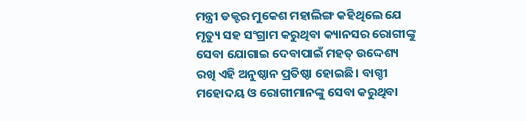ମନ୍ତ୍ରୀ ଡକ୍ଟର ମୁକେଶ ମହାଲିଙ୍ଗ କହିଥିଲେ ଯେ ମୃତ୍ୟୁ ସହ ସଂଗ୍ରାମ କରୁଥିବା କ୍ୟାନସର ରୋଗୀଙ୍କୁ ସେବା ଯୋଗାଇ ଦେବାପାଇଁ ମହତ୍ ଉଦ୍ଦେଶ୍ୟ ରଖି ଏହି ଅନୁଷ୍ଠାନ ପ୍ରତିଷ୍ଠା ହୋଇଛି। ବାଗ୍ଚୀ ମହୋଦୟ ଓ ରୋଗୀମାନଙ୍କୁ ସେବା କରୁଥିବା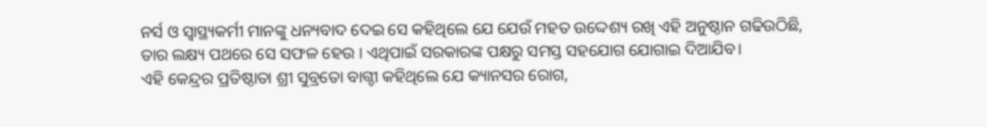ନର୍ସ ଓ ସ୍ୱାସ୍ଥ୍ୟକର୍ମୀ ମାନଙ୍କୁ ଧନ୍ୟବାଦ ଦେଇ ସେ କହିଥିଲେ ଯେ ଯେଉଁ ମହତ ଉଦ୍ଦେଶ୍ୟ ରଖି ଏହି ଅନୁଷ୍ଠାନ ଗଢିଉଠିଛି, ତାର ଲକ୍ଷ୍ୟ ପଥରେ ସେ ସଫଳ ହେଉ । ଏଥିପାଇଁ ସରକାରଙ୍କ ପକ୍ଷରୁ ସମସ୍ତ ସହଯୋଗ ଯୋଗାଇ ଦିଆଯିବ।
ଏହି କେନ୍ଦ୍ରର ପ୍ରତିଷ୍ଠାତା ଶ୍ରୀ ସୁବ୍ରତୋ ବାଗ୍ଚୀ କହିଥିଲେ ଯେ କ୍ୟାନସର ରୋଗ,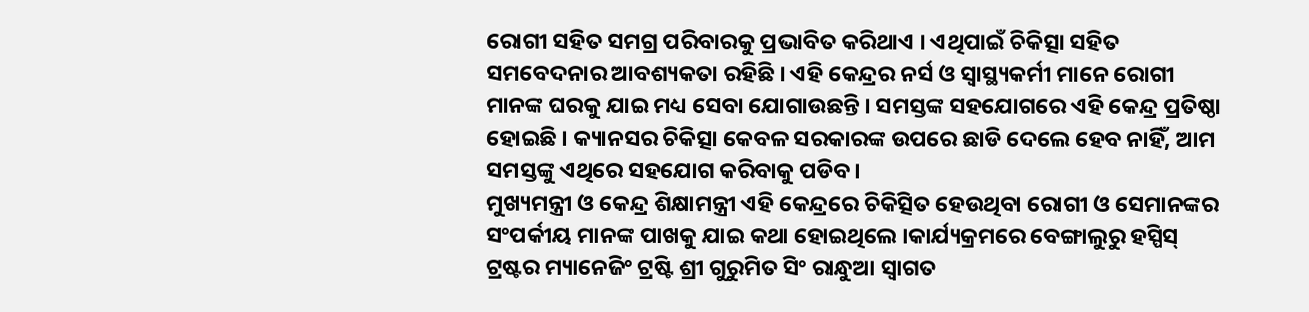ରୋଗୀ ସହିତ ସମଗ୍ର ପରିବାରକୁ ପ୍ରଭାବିତ କରିଥାଏ । ଏଥିପାଇଁ ଚିକିତ୍ସା ସହିତ ସମବେଦନାର ଆବଶ୍ୟକତା ରହିଛି । ଏହି କେନ୍ଦ୍ରର ନର୍ସ ଓ ସ୍ୱାସ୍ଥ୍ୟକର୍ମୀ ମାନେ ରୋଗୀ ମାନଙ୍କ ଘରକୁ ଯାଇ ମଧ୍ୟ ସେବା ଯୋଗାଉଛନ୍ତି । ସମସ୍ତଙ୍କ ସହଯୋଗରେ ଏହି କେନ୍ଦ୍ର ପ୍ରତିଷ୍ଠା ହୋଇଛି । କ୍ୟାନସର ଚିକିତ୍ସା କେବଳ ସରକାରଙ୍କ ଉପରେ ଛାଡି ଦେଲେ ହେବ ନାହିଁ, ଆମ ସମସ୍ତଙ୍କୁ ଏଥିରେ ସହଯୋଗ କରିବାକୁ ପଡିବ।
ମୁଖ୍ୟମନ୍ତ୍ରୀ ଓ କେନ୍ଦ୍ର ଶିକ୍ଷାମନ୍ତ୍ରୀ ଏହି କେନ୍ଦ୍ରରେ ଚିକିତ୍ସିତ ହେଉଥିବା ରୋଗୀ ଓ ସେମାନଙ୍କର ସଂପର୍କୀୟ ମାନଙ୍କ ପାଖକୁ ଯାଇ କଥା ହୋଇଥିଲେ ।କାର୍ଯ୍ୟକ୍ରମରେ ବେଙ୍ଗାଲୁରୁ ହସ୍ପିସ୍ ଟ୍ରଷ୍ଟର ମ୍ୟାନେଜିଂ ଟ୍ରଷ୍ଟି ଶ୍ରୀ ଗୁରୁମିତ ସିଂ ରାନ୍ଧୁଆ ସ୍ୱାଗତ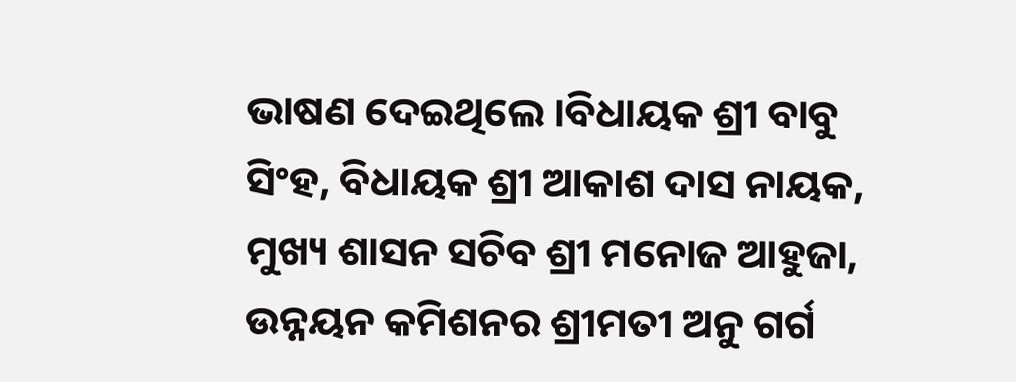ଭାଷଣ ଦେଇଥିଲେ ।ବିଧାୟକ ଶ୍ରୀ ବାବୁ ସିଂହ, ବିଧାୟକ ଶ୍ରୀ ଆକାଶ ଦାସ ନାୟକ, ମୁଖ୍ୟ ଶାସନ ସଚିବ ଶ୍ରୀ ମନୋଜ ଆହୁଜା, ଉନ୍ନୟନ କମିଶନର ଶ୍ରୀମତୀ ଅନୁ ଗର୍ଗ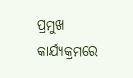ପ୍ରମୁଖ କାର୍ଯ୍ୟକ୍ରମରେ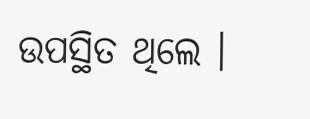ଉପସ୍ଥିତ ଥିଲେ ।